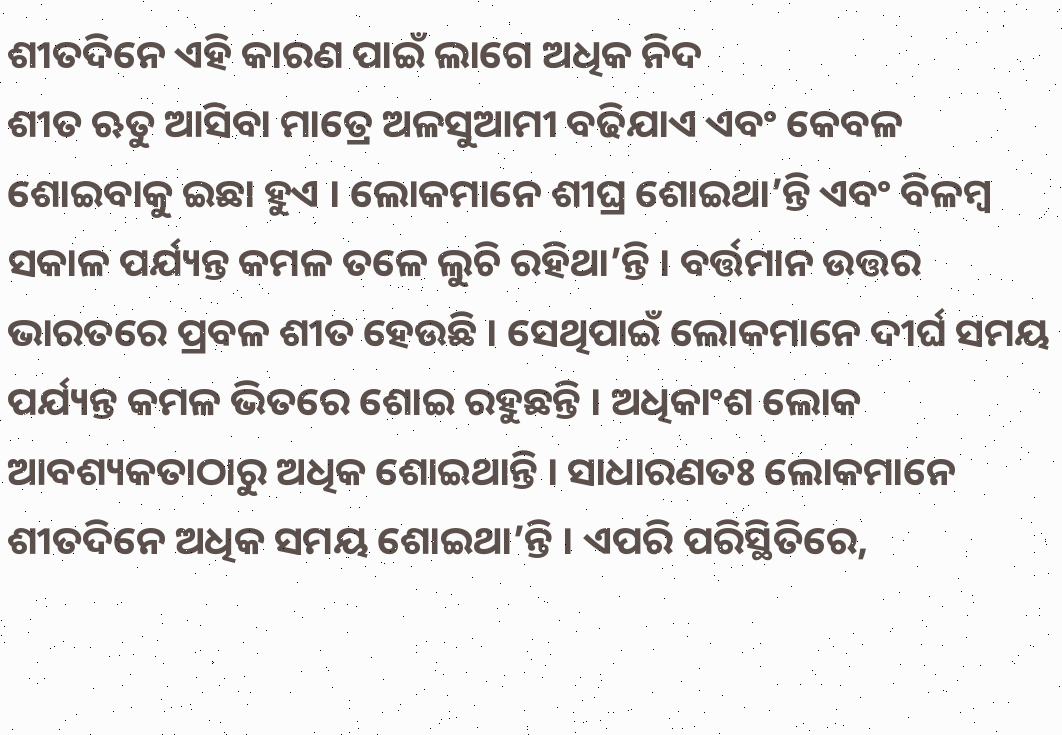ଶୀତଦିନେ ଏହି କାରଣ ପାଇଁ ଲାଗେ ଅଧିକ ନିଦ
ଶୀତ ଋତୁ ଆସିବା ମାତ୍ରେ ଅଳସୁଆମୀ ବଢିଯାଏ ଏବଂ କେବଳ ଶୋଇବାକୁ ଇଛା ହୁଏ । ଲୋକମାନେ ଶୀଘ୍ର ଶୋଇଥା’ନ୍ତି ଏବଂ ବିଳମ୍ୱ ସକାଳ ପର୍ଯ୍ୟନ୍ତ କମଳ ତଳେ ଲୁଚି ରହିଥା’ନ୍ତି । ବର୍ତ୍ତମାନ ଉତ୍ତର ଭାରତରେ ପ୍ରବଳ ଶୀତ ହେଉଛି । ସେଥିପାଇଁ ଲୋକମାନେ ଦୀର୍ଘ ସମୟ ପର୍ଯ୍ୟନ୍ତ କମଳ ଭିତରେ ଶୋଇ ରହୁଛନ୍ତି । ଅଧିକାଂଶ ଲୋକ ଆବଶ୍ୟକତାଠାରୁ ଅଧିକ ଶୋଇଥାନ୍ତି । ସାଧାରଣତଃ ଲୋକମାନେ ଶୀତଦିନେ ଅଧିକ ସମୟ ଶୋଇଥା’ନ୍ତି । ଏପରି ପରିସ୍ଥିତିରେ,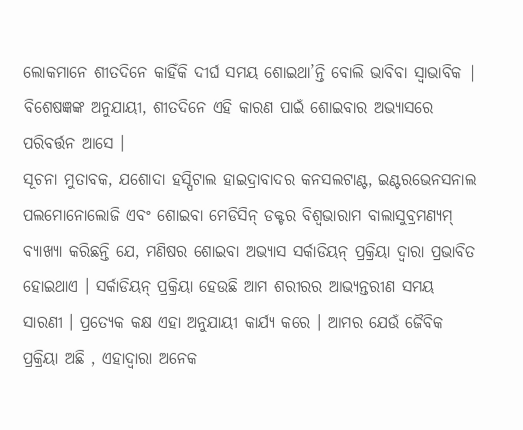ଲୋକମାନେ ଶୀତଦିନେ କାହିଁକି ଦୀର୍ଘ ସମୟ ଶୋଇଥା’ନ୍ତି ବୋଲି ଭାବିବା ସ୍ୱାଭାବିକ | ବିଶେଷଜ୍ଞଙ୍କ ଅନୁଯାୟୀ, ଶୀତଦିନେ ଏହି କାରଣ ପାଇଁ ଶୋଇବାର ଅଭ୍ୟାସରେ ପରିବର୍ତ୍ତନ ଆସେ ।
ସୂଚନା ମୁତାବକ, ଯଶୋଦା ହସ୍ପିଟାଲ ହାଇଦ୍ରାବାଦର କନସଲଟାଣ୍ଟ, ଇଣ୍ଟରଭେନସନାଲ ପଲମୋନୋଲୋଜି ଏବଂ ଶୋଇବା ମେଡିସିନ୍ ଡକ୍ଟର ବିଶ୍ୱଭାରାମ ବାଲାସୁବ୍ରମଣ୍ୟମ୍ ବ୍ୟାଖ୍ୟା କରିଛନ୍ତି ଯେ, ମଣିଷର ଶୋଇବା ଅଭ୍ୟାସ ସର୍କାଡିୟନ୍ ପ୍ରକ୍ରିୟା ଦ୍ୱାରା ପ୍ରଭାବିତ ହୋଇଥାଏ । ସର୍କାଡିୟନ୍ ପ୍ରକ୍ରିୟା ହେଉଛି ଆମ ଶରୀରର ଆଭ୍ୟନ୍ତରୀଣ ସମୟ ସାରଣୀ । ପ୍ରତ୍ୟେକ କକ୍ଷ ଏହା ଅନୁଯାୟୀ କାର୍ଯ୍ୟ କରେ । ଆମର ଯେଉଁ ଜୈବିକ ପ୍ରକ୍ରିୟା ଅଛି , ଏହାଦ୍ୱାରା ଅନେକ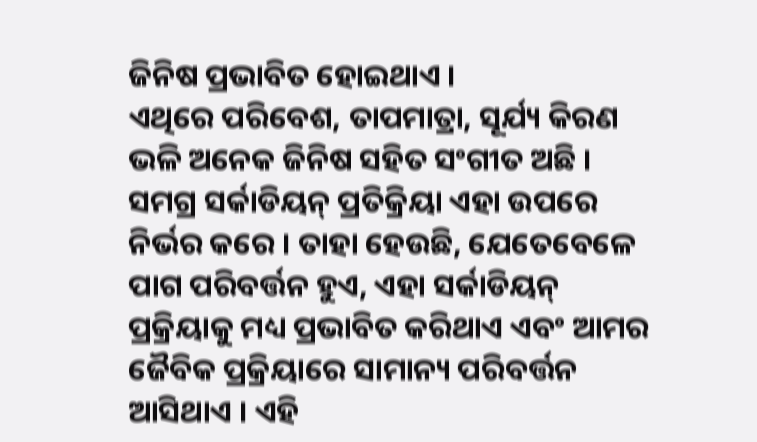ଜିନିଷ ପ୍ରଭାବିତ ହୋଇଥାଏ ।
ଏଥିରେ ପରିବେଶ, ତାପମାତ୍ରା, ସୂର୍ଯ୍ୟ କିରଣ ଭଳି ଅନେକ ଜିନିଷ ସହିତ ସଂଗୀତ ଅଛି । ସମଗ୍ର ସର୍କାଡିୟନ୍ ପ୍ରତିକ୍ରିୟା ଏହା ଉପରେ ନିର୍ଭର କରେ । ତାହା ହେଉଛି, ଯେତେବେଳେ ପାଗ ପରିବର୍ତ୍ତନ ହୁଏ, ଏହା ସର୍କାଡିୟନ୍ ପ୍ରକ୍ରିୟାକୁ ମଧ୍ୟ ପ୍ରଭାବିତ କରିଥାଏ ଏବଂ ଆମର ଜୈବିକ ପ୍ରକ୍ରିୟାରେ ସାମାନ୍ୟ ପରିବର୍ତ୍ତନ ଆସିଥାଏ । ଏହି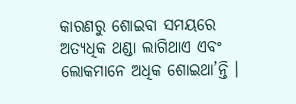କାରଣରୁ ଶୋଇବା ସମୟରେ ଅତ୍ୟଧିକ ଥଣ୍ଡା ଲାଗିଥାଏ ଏବଂ ଲୋକମାନେ ଅଧିକ ଶୋଇଥା’ନ୍ତି ।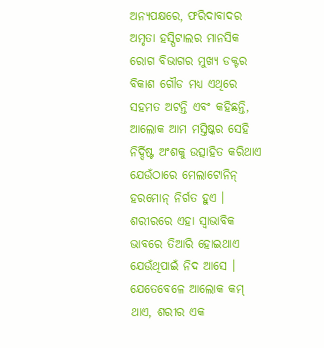ଅନ୍ୟପକ୍ଷରେ, ଫରିଦାବାଦର ଅମୃତା ହସ୍ପିଟାଲର ମାନସିକ ରୋଗ ବିଭାଗର ମୁଖ୍ୟ ଡକ୍ଟର ବିକାଶ ଗୌଡ ମଧ୍ୟ ଏଥିରେ ସହମତ ଅଟନ୍ତି ଏବଂ କହିଛନ୍ତି, ଆଲୋକ ଆମ ମସ୍ତିଷ୍କର ସେହି ନିର୍ଦ୍ଦିଷ୍ଟ ଅଂଶକୁ ଉତ୍ସାହିତ କରିଥାଏ ଯେଉଁଠାରେ ମେଲାଟୋନିନ୍ ହରମୋନ୍ ନିର୍ଗତ ହୁଏ । ଶରୀରରେ ଏହା ସ୍ୱାଭାବିକ ଭାବରେ ତିଆରି ହୋଇଥାଏ ଯେଉଁଥିପାଇଁ ନିଦ ଆସେ । ଯେତେବେଳେ ଆଲୋକ କମ୍ ଥାଏ, ଶରୀର ଏକ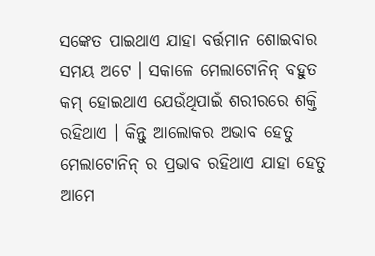ସଙ୍କେତ ପାଇଥାଏ ଯାହା ବର୍ତ୍ତମାନ ଶୋଇବାର ସମୟ ଅଟେ । ସକାଳେ ମେଲାଟୋନିନ୍ ବହୁତ କମ୍ ହୋଇଥାଏ ଯେଉଁଥିପାଇଁ ଶରୀରରେ ଶକ୍ତି ରହିଥାଏ । କିନ୍ତୁ ଆଲୋକର ଅଭାବ ହେତୁ ମେଲାଟୋନିନ୍ ର ପ୍ରଭାବ ରହିଥାଏ ଯାହା ହେତୁ ଆମେ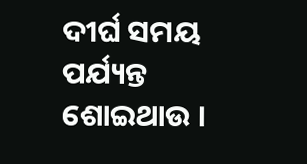ଦୀର୍ଘ ସମୟ ପର୍ଯ୍ୟନ୍ତ ଶୋଇଥାଉ ।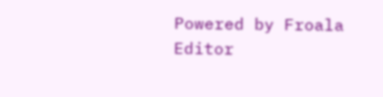Powered by Froala Editor